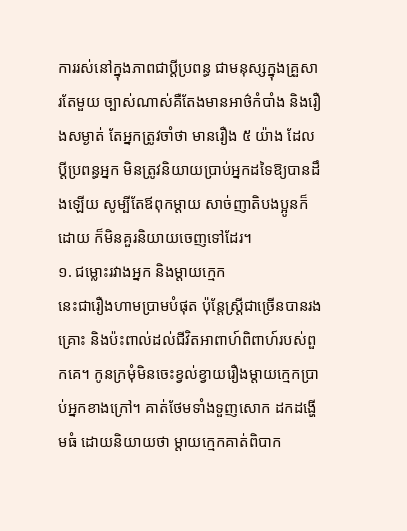ការរស់នៅក្នុងភាពជាប្ដីប្រពន្ធ ជាមនុស្សក្នុងគ្រួសារតែមួយ ច្បាស់ណាស់គឺតែងមានអាថ៌កំបាំង និងរឿងសម្ងាត់ តែអ្នកត្រូវចាំថា មានរឿង ៥ យ៉ាង ដែលប្ដីប្រពន្ធអ្នក មិនត្រូវនិយាយប្រាប់អ្នកដទៃឱ្យបានដឹងឡើយ សូម្បីតែឪពុកម្ដាយ សាច់ញាតិបងប្អូនក៏ដោយ ក៏មិនគួរនិយាយចេញទៅដែរ។
១. ជម្លោះរវាងអ្នក និងម្តាយក្មេក
នេះជារឿងហាមប្រាមបំផុត ប៉ុន្តែស្ត្រីជាច្រើនបានរងគ្រោះ និងប៉ះពាល់ដល់ជីវិតអាពាហ៍ពិពាហ៍របស់ពួកគេ។ កូនក្រមុំមិនចេះខ្វល់ខ្វាយរឿងម្តាយក្មេកប្រាប់អ្នកខាងក្រៅ។ គាត់ថែមទាំងទួញសោក ដកដង្ហើមធំ ដោយនិយាយថា ម្តាយក្មេកគាត់ពិបាក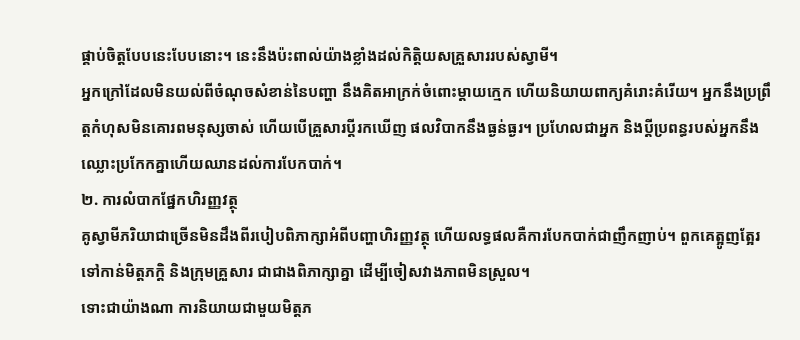ផ្គាប់ចិត្តបែបនេះបែបនោះ។ នេះនឹងប៉ះពាល់យ៉ាងខ្លាំងដល់កិត្តិយសគ្រួសាររបស់ស្វាមី។
អ្នកក្រៅដែលមិនយល់ពីចំណុចសំខាន់នៃបញ្ហា នឹងគិតអាក្រក់ចំពោះម្ដាយក្មេក ហើយនិយាយពាក្យគំរោះគំរើយ។ អ្នកនឹងប្រព្រឹត្តកំហុសមិនគោរពមនុស្សចាស់ ហើយបើគ្រួសារប្តីរកឃើញ ផលវិបាកនឹងធ្ងន់ធ្ងរ។ ប្រហែលជាអ្នក និងប្តីប្រពន្ធរបស់អ្នកនឹងឈ្លោះប្រកែកគ្នាហើយឈានដល់ការបែកបាក់។
២. ការលំបាកផ្នែកហិរញ្ញវត្ថុ
គូស្វាមីភរិយាជាច្រើនមិនដឹងពីរបៀបពិភាក្សាអំពីបញ្ហាហិរញ្ញវត្ថុ ហើយលទ្ធផលគឺការបែកបាក់ជាញឹកញាប់។ ពួកគេត្អូញត្អែរទៅកាន់មិត្តភក្តិ និងក្រុមគ្រួសារ ជាជាងពិភាក្សាគ្នា ដើម្បីចៀសវាងភាពមិនស្រួល។
ទោះជាយ៉ាងណា ការនិយាយជាមួយមិត្តភ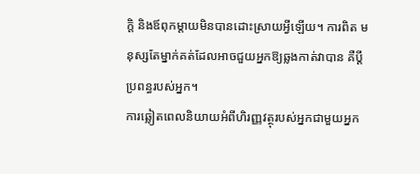ក្ដិ និងឪពុកម្ដាយមិនបានដោះស្រាយអ្វីឡើយ។ ការពិត មនុស្សតែម្នាក់គត់ដែលអាចជួយអ្នកឱ្យឆ្លងកាត់វាបាន គឺប្តីប្រពន្ធរបស់អ្នក។
ការឆ្លៀតពេលនិយាយអំពីហិរញ្ញវត្ថុរបស់អ្នកជាមួយអ្នក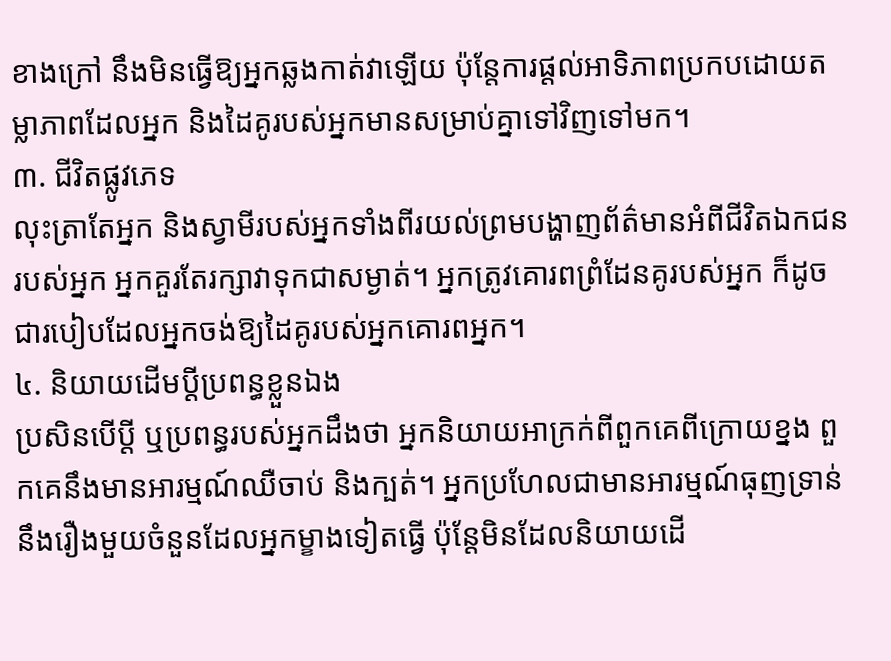ខាងក្រៅ នឹងមិនធ្វើឱ្យអ្នកឆ្លងកាត់វាឡើយ ប៉ុន្តែការផ្តល់អាទិភាពប្រកបដោយតម្លាភាពដែលអ្នក និងដៃគូរបស់អ្នកមានសម្រាប់គ្នាទៅវិញទៅមក។
៣. ជីវិតផ្លូវភេទ
លុះត្រាតែអ្នក និងស្វាមីរបស់អ្នកទាំងពីរយល់ព្រមបង្ហាញព័ត៌មានអំពីជីវិតឯកជនរបស់អ្នក អ្នកគួរតែរក្សាវាទុកជាសម្ងាត់។ អ្នកត្រូវគោរពព្រំដែនគូរបស់អ្នក ក៏ដូចជារបៀបដែលអ្នកចង់ឱ្យដៃគូរបស់អ្នកគោរពអ្នក។
៤. និយាយដើមប្ដីប្រពន្ធខ្លួនឯង
ប្រសិនបើប្តី ឬប្រពន្ធរបស់អ្នកដឹងថា អ្នកនិយាយអាក្រក់ពីពួកគេពីក្រោយខ្នង ពួកគេនឹងមានអារម្មណ៍ឈឺចាប់ និងក្បត់។ អ្នកប្រហែលជាមានអារម្មណ៍ធុញទ្រាន់នឹងរឿងមួយចំនួនដែលអ្នកម្ខាងទៀតធ្វើ ប៉ុន្តែមិនដែលនិយាយដើ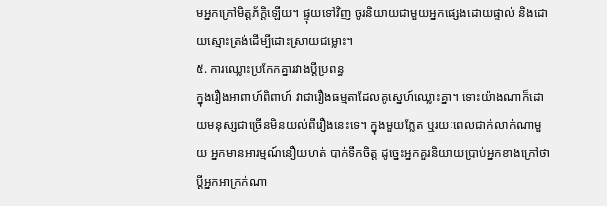មអ្នកក្រៅមិត្តភ័ក្ដិឡើយ។ ផ្ទុយទៅវិញ ចូរនិយាយជាមួយអ្នកផ្សេងដោយផ្ទាល់ និងដោយស្មោះត្រង់ដើម្បីដោះស្រាយជម្លោះ។
៥. ការឈ្លោះប្រកែកគ្នារវាងប្តីប្រពន្ធ
ក្នុងរឿងអាពាហ៍ពិពាហ៍ វាជារឿងធម្មតាដែលគូស្នេហ៍ឈ្លោះគ្នា។ ទោះយ៉ាងណាក៏ដោយមនុស្សជាច្រើនមិនយល់ពីរឿងនេះទេ។ ក្នុងមួយភ្លែត ឬរយៈពេលជាក់លាក់ណាមួយ អ្នកមានអារម្មណ៍នឿយហត់ បាក់ទឹកចិត្ត ដូច្នេះអ្នកគួរនិយាយប្រាប់អ្នកខាងក្រៅថា ប្តីអ្នកអាក្រក់ណា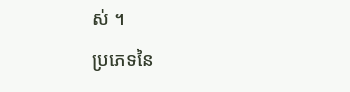ស់ ។
ប្រភេទនៃ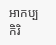អាកប្បកិរិ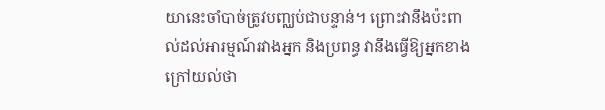យានេះចាំបាច់ត្រូវបញ្ឈប់ជាបន្ទាន់។ ព្រោះវានឹងប៉ះពាល់ដល់អារម្មណ៍រវាងអ្នក និងប្រពន្ធ វានឹងធ្វើឱ្យអ្នកខាងក្រៅយល់ថា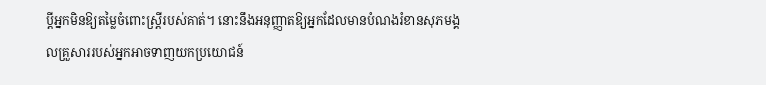ប្តីអ្នកមិនឱ្យតម្លៃចំពោះស្ត្រីរបស់គាត់។ នោះនឹងអនុញ្ញាតឱ្យអ្នកដែលមានបំណងរំខានសុភមង្គលគ្រួសាររបស់អ្នកអាចទាញយកប្រយោជន៍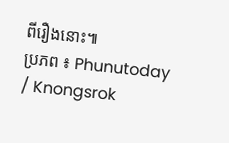ពីរឿងនោះ៕
ប្រភព ៖ Phunutoday / Knongsrok